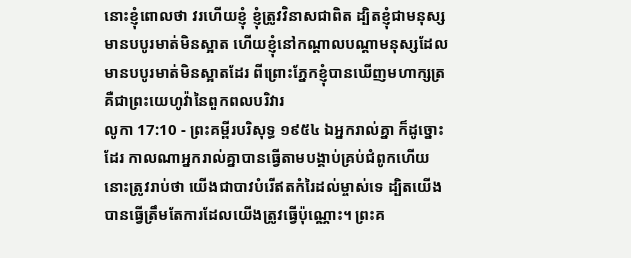នោះខ្ញុំពោលថា វរហើយខ្ញុំ ខ្ញុំត្រូវវិនាសជាពិត ដ្បិតខ្ញុំជាមនុស្សមានបបូរមាត់មិនស្អាត ហើយខ្ញុំនៅកណ្តាលបណ្តាមនុស្សដែលមានបបូរមាត់មិនស្អាតដែរ ពីព្រោះភ្នែកខ្ញុំបានឃើញមហាក្សត្រ គឺជាព្រះយេហូវ៉ានៃពួកពលបរិវារ
លូកា 17:10 - ព្រះគម្ពីរបរិសុទ្ធ ១៩៥៤ ឯអ្នករាល់គ្នា ក៏ដូច្នោះដែរ កាលណាអ្នករាល់គ្នាបានធ្វើតាមបង្គាប់គ្រប់ជំពូកហើយ នោះត្រូវរាប់ថា យើងជាបាវបំរើឥតកំរៃដល់ម្ចាស់ទេ ដ្បិតយើងបានធ្វើត្រឹមតែការដែលយើងត្រូវធ្វើប៉ុណ្ណោះ។ ព្រះគ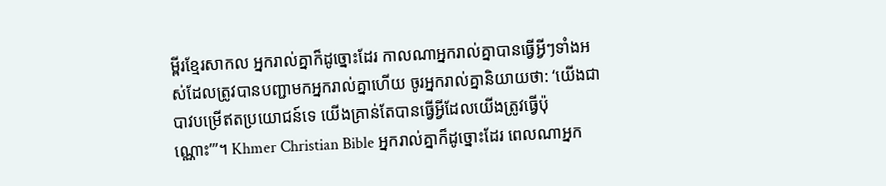ម្ពីរខ្មែរសាកល អ្នករាល់គ្នាក៏ដូច្នោះដែរ កាលណាអ្នករាល់គ្នាបានធ្វើអ្វីៗទាំងអស់ដែលត្រូវបានបញ្ជាមកអ្នករាល់គ្នាហើយ ចូរអ្នករាល់គ្នានិយាយថា: ‘យើងជាបាវបម្រើឥតប្រយោជន៍ទេ យើងគ្រាន់តែបានធ្វើអ្វីដែលយើងត្រូវធ្វើប៉ុណ្ណោះ’”។ Khmer Christian Bible អ្នករាល់គ្នាក៏ដូច្នោះដែរ ពេលណាអ្នក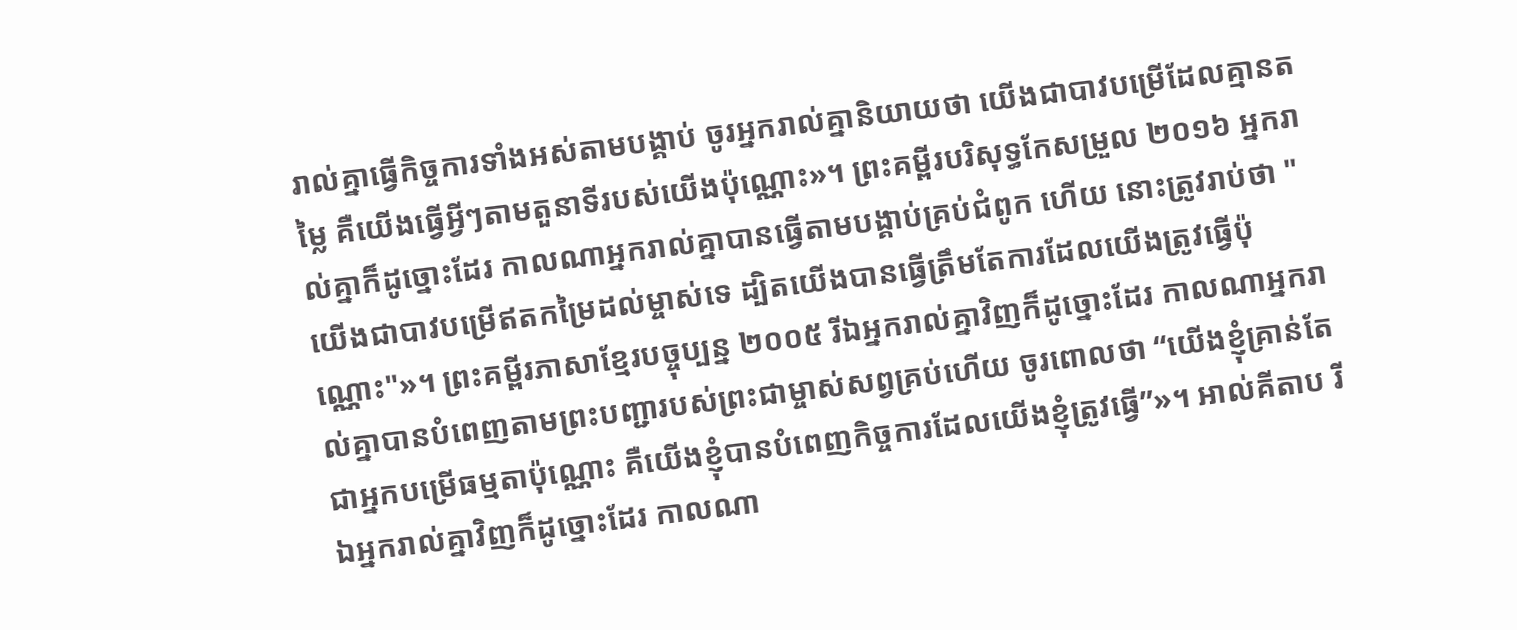រាល់គ្នាធ្វើកិច្ចការទាំងអស់តាមបង្គាប់ ចូរអ្នករាល់គ្នានិយាយថា យើងជាបាវបម្រើដែលគ្មានតម្លៃ គឺយើងធ្វើអ្វីៗតាមតួនាទីរបស់យើងប៉ុណ្ណោះ»។ ព្រះគម្ពីរបរិសុទ្ធកែសម្រួល ២០១៦ អ្នករាល់គ្នាក៏ដូច្នោះដែរ កាលណាអ្នករាល់គ្នាបានធ្វើតាមបង្គាប់គ្រប់ជំពូក ហើយ នោះត្រូវរាប់ថា "យើងជាបាវបម្រើឥតកម្រៃដល់ម្ចាស់ទេ ដ្បិតយើងបានធ្វើត្រឹមតែការដែលយើងត្រូវធ្វើប៉ុណ្ណោះ"»។ ព្រះគម្ពីរភាសាខ្មែរបច្ចុប្បន្ន ២០០៥ រីឯអ្នករាល់គ្នាវិញក៏ដូច្នោះដែរ កាលណាអ្នករាល់គ្នាបានបំពេញតាមព្រះបញ្ជារបស់ព្រះជាម្ចាស់សព្វគ្រប់ហើយ ចូរពោលថា “យើងខ្ញុំគ្រាន់តែជាអ្នកបម្រើធម្មតាប៉ុណ្ណោះ គឺយើងខ្ញុំបានបំពេញកិច្ចការដែលយើងខ្ញុំត្រូវធ្វើ”»។ អាល់គីតាប រីឯអ្នករាល់គ្នាវិញក៏ដូច្នោះដែរ កាលណា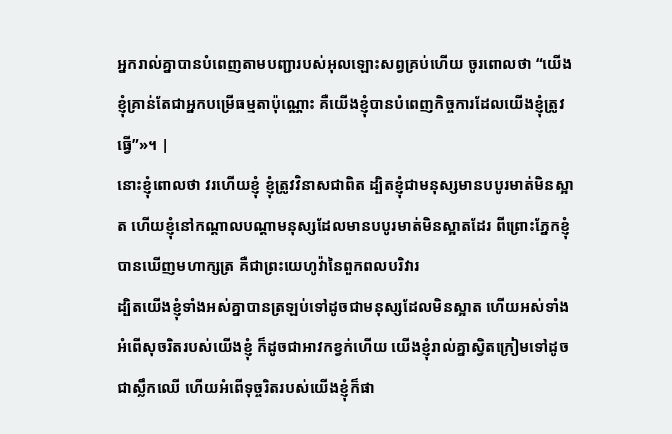អ្នករាល់គ្នាបានបំពេញតាមបញ្ជារបស់អុលឡោះសព្វគ្រប់ហើយ ចូរពោលថា “យើងខ្ញុំគ្រាន់តែជាអ្នកបម្រើធម្មតាប៉ុណ្ណោះ គឺយើងខ្ញុំបានបំពេញកិច្ចការដែលយើងខ្ញុំត្រូវធ្វើ”»។ |
នោះខ្ញុំពោលថា វរហើយខ្ញុំ ខ្ញុំត្រូវវិនាសជាពិត ដ្បិតខ្ញុំជាមនុស្សមានបបូរមាត់មិនស្អាត ហើយខ្ញុំនៅកណ្តាលបណ្តាមនុស្សដែលមានបបូរមាត់មិនស្អាតដែរ ពីព្រោះភ្នែកខ្ញុំបានឃើញមហាក្សត្រ គឺជាព្រះយេហូវ៉ានៃពួកពលបរិវារ
ដ្បិតយើងខ្ញុំទាំងអស់គ្នាបានត្រឡប់ទៅដូចជាមនុស្សដែលមិនស្អាត ហើយអស់ទាំងអំពើសុចរិតរបស់យើងខ្ញុំ ក៏ដូចជាអាវកខ្វក់ហើយ យើងខ្ញុំរាល់គ្នាស្វិតក្រៀមទៅដូចជាស្លឹកឈើ ហើយអំពើទុច្ចរិតរបស់យើងខ្ញុំក៏ផា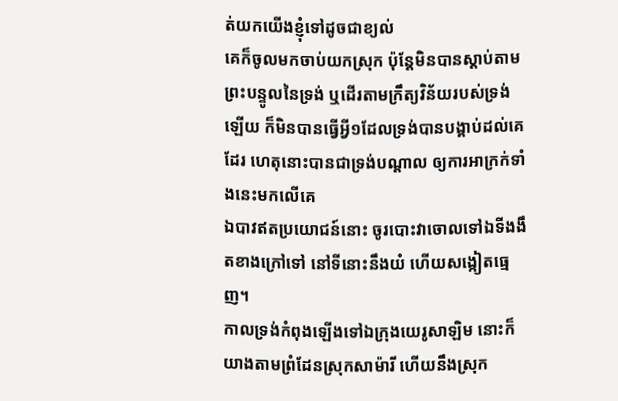ត់យកយើងខ្ញុំទៅដូចជាខ្យល់
គេក៏ចូលមកចាប់យកស្រុក ប៉ុន្តែមិនបានស្តាប់តាមព្រះបន្ទូលនៃទ្រង់ ឬដើរតាមក្រឹត្យវិន័យរបស់ទ្រង់ឡើយ ក៏មិនបានធ្វើអ្វី១ដែលទ្រង់បានបង្គាប់ដល់គេដែរ ហេតុនោះបានជាទ្រង់បណ្តាល ឲ្យការអាក្រក់ទាំងនេះមកលើគេ
ឯបាវឥតប្រយោជន៍នោះ ចូរបោះវាចោលទៅឯទីងងឹតខាងក្រៅទៅ នៅទីនោះនឹងយំ ហើយសង្កៀតធ្មេញ។
កាលទ្រង់កំពុងឡើងទៅឯក្រុងយេរូសាឡិម នោះក៏យាងតាមព្រំដែនស្រុកសាម៉ារី ហើយនឹងស្រុក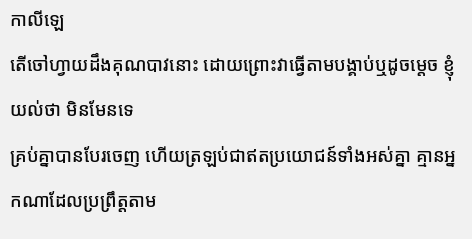កាលីឡេ
តើចៅហ្វាយដឹងគុណបាវនោះ ដោយព្រោះវាធ្វើតាមបង្គាប់ឬដូចម្តេច ខ្ញុំយល់ថា មិនមែនទេ
គ្រប់គ្នាបានបែរចេញ ហើយត្រឡប់ជាឥតប្រយោជន៍ទាំងអស់គ្នា គ្មានអ្នកណាដែលប្រព្រឹត្តតាម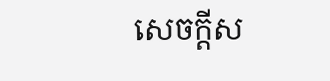សេចក្ដីស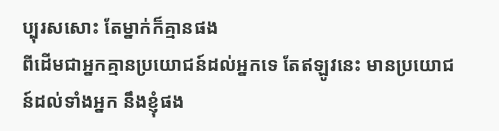ប្បុរសសោះ តែម្នាក់ក៏គ្មានផង
ពីដើមជាអ្នកគ្មានប្រយោជន៍ដល់អ្នកទេ តែឥឡូវនេះ មានប្រយោជន៍ដល់ទាំងអ្នក នឹងខ្ញុំផង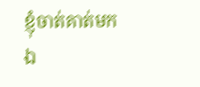ខ្ញុំចាត់គាត់មកឯ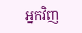អ្នកវិញ